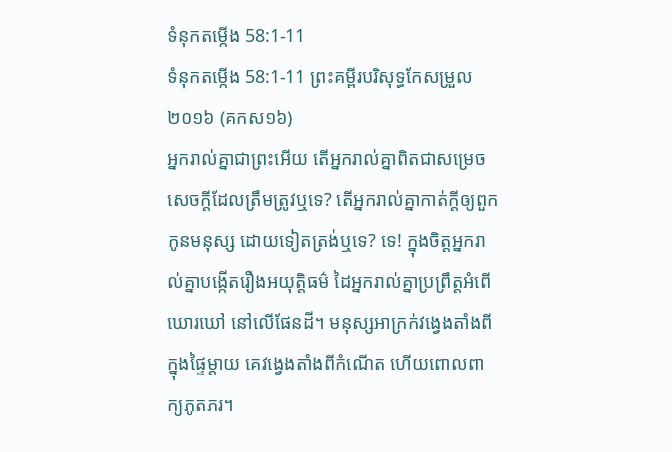ទំនុកតម្កើង 58:1-11
ទំនុកតម្កើង 58:1-11 ព្រះគម្ពីរបរិសុទ្ធកែសម្រួល ២០១៦ (គកស១៦)
អ្នករាល់គ្នាជាព្រះអើយ តើអ្នករាល់គ្នាពិតជាសម្រេច សេចក្ដីដែលត្រឹមត្រូវឬទេ? តើអ្នករាល់គ្នាកាត់ក្ដីឲ្យពួកកូនមនុស្ស ដោយទៀតត្រង់ឬទេ? ទេ! ក្នុងចិត្តអ្នករាល់គ្នាបង្កើតរឿងអយុត្តិធម៌ ដៃអ្នករាល់គ្នាប្រព្រឹត្តអំពើឃោរឃៅ នៅលើផែនដី។ មនុស្សអាក្រក់វង្វេងតាំងពីក្នុងផ្ទៃម្តាយ គេវង្វេងតាំងពីកំណើត ហើយពោលពាក្យភូតភរ។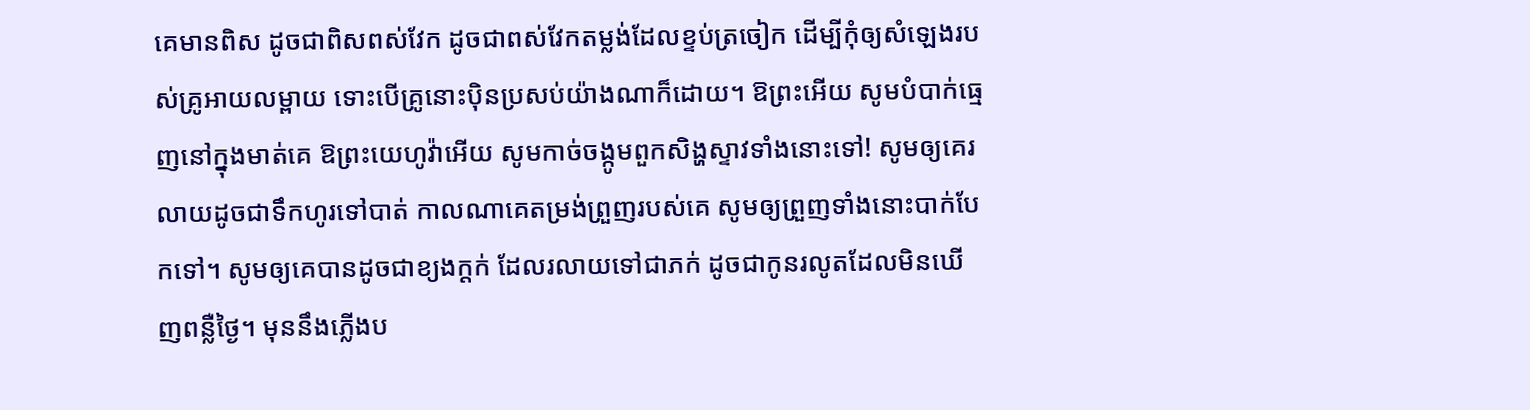គេមានពិស ដូចជាពិសពស់វែក ដូចជាពស់វែកតម្លង់ដែលខ្ទប់ត្រចៀក ដើម្បីកុំឲ្យសំឡេងរបស់គ្រូអាយលម្ពាយ ទោះបើគ្រូនោះប៉ិនប្រសប់យ៉ាងណាក៏ដោយ។ ឱព្រះអើយ សូមបំបាក់ធ្មេញនៅក្នុងមាត់គេ ឱព្រះយេហូវ៉ាអើយ សូមកាច់ចង្កូមពួកសិង្ហស្ទាវទាំងនោះទៅ! សូមឲ្យគេរលាយដូចជាទឹកហូរទៅបាត់ កាលណាគេតម្រង់ព្រួញរបស់គេ សូមឲ្យព្រួញទាំងនោះបាក់បែកទៅ។ សូមឲ្យគេបានដូចជាខ្យងក្ដក់ ដែលរលាយទៅជាភក់ ដូចជាកូនរលូតដែលមិនឃើញពន្លឺថ្ងៃ។ មុននឹងភ្លើងប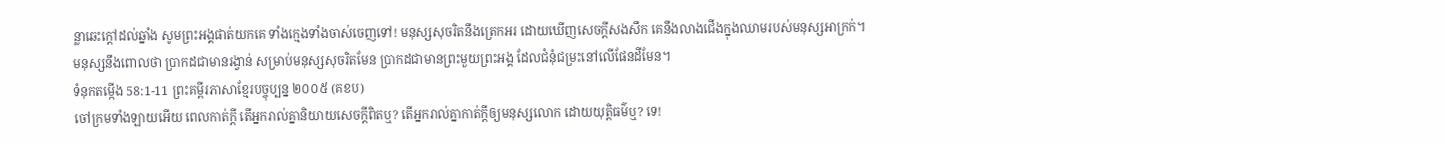ន្លាឆេះក្ដៅដល់ឆ្នាំង សូមព្រះអង្គផាត់យកគេ ទាំងក្មេងទាំងចាស់ចេញទៅ! មនុស្សសុចរិតនឹងត្រេកអរ ដោយឃើញសេចក្ដីសងសឹក គេនឹងលាងជើងក្នុងឈាមរបស់មនុស្សអាក្រក់។ មនុស្សនឹងពោលថា ប្រាកដជាមានរង្វាន់ សម្រាប់មនុស្សសុចរិតមែន ប្រាកដជាមានព្រះមួយព្រះអង្គ ដែលជំនុំជម្រះនៅលើផែនដីមែន។
ទំនុកតម្កើង 58:1-11 ព្រះគម្ពីរភាសាខ្មែរបច្ចុប្បន្ន ២០០៥ (គខប)
ចៅក្រមទាំងឡាយអើយ ពេលកាត់ក្ដី តើអ្នករាល់គ្នានិយាយសេចក្ដីពិតឬ? តើអ្នករាល់គ្នាកាត់ក្ដីឲ្យមនុស្សលោក ដោយយុត្តិធម៌ឬ? ទេ!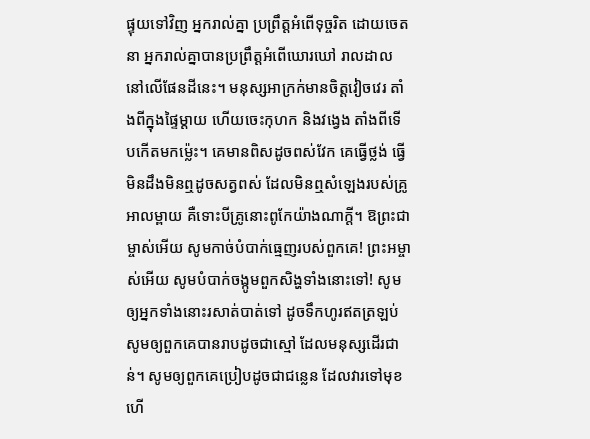ផ្ទុយទៅវិញ អ្នករាល់គ្នា ប្រព្រឹត្តអំពើទុច្ចរិត ដោយចេតនា អ្នករាល់គ្នាបានប្រព្រឹត្តអំពើឃោរឃៅ រាលដាលនៅលើផែនដីនេះ។ មនុស្សអាក្រក់មានចិត្តវៀចវេរ តាំងពីក្នុងផ្ទៃម្ដាយ ហើយចេះកុហក និងវង្វេង តាំងពីទើបកើតមកម៉្លេះ។ គេមានពិសដូចពស់វែក គេធ្វើថ្លង់ ធ្វើមិនដឹងមិនឮដូចសត្វពស់ ដែលមិនឮសំឡេងរបស់គ្រូអាលម្ពាយ គឺទោះបីគ្រូនោះពូកែយ៉ាងណាក្ដី។ ឱព្រះជាម្ចាស់អើយ សូមកាច់បំបាក់ធ្មេញរបស់ពួកគេ! ព្រះអម្ចាស់អើយ សូមបំបាក់ចង្កូមពួកសិង្ហទាំងនោះទៅ! សូមឲ្យអ្នកទាំងនោះរសាត់បាត់ទៅ ដូចទឹកហូរឥតត្រឡប់ សូមឲ្យពួកគេបានរាបដូចជាស្មៅ ដែលមនុស្សដើរជាន់។ សូមឲ្យពួកគេប្រៀបដូចជាជន្លេន ដែលវារទៅមុខ ហើ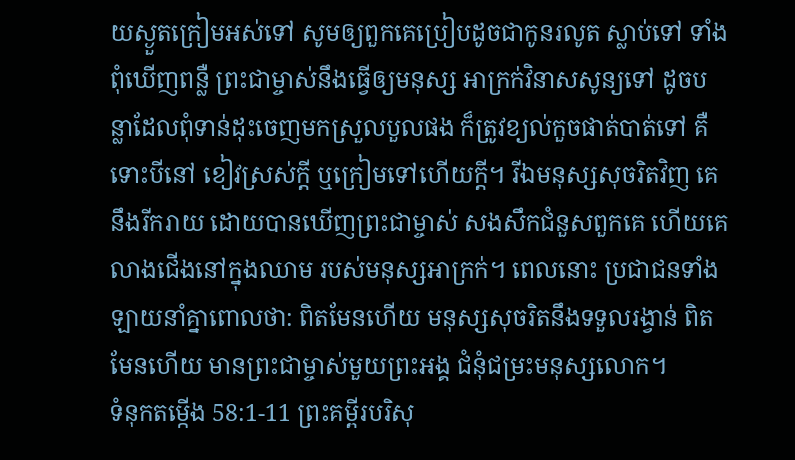យស្ងួតក្រៀមអស់ទៅ សូមឲ្យពួកគេប្រៀបដូចជាកូនរលូត ស្លាប់ទៅ ទាំងពុំឃើញពន្លឺ ព្រះជាម្ចាស់នឹងធ្វើឲ្យមនុស្ស អាក្រក់វិនាសសូន្យទៅ ដូចបន្លាដែលពុំទាន់ដុះចេញមកស្រួលបួលផង ក៏ត្រូវខ្យល់កួចផាត់បាត់ទៅ គឺទោះបីនៅ ខៀវស្រស់ក្ដី ឬក្រៀមទៅហើយក្ដី។ រីឯមនុស្សសុចរិតវិញ គេនឹងរីករាយ ដោយបានឃើញព្រះជាម្ចាស់ សងសឹកជំនួសពួកគេ ហើយគេលាងជើងនៅក្នុងឈាម របស់មនុស្សអាក្រក់។ ពេលនោះ ប្រជាជនទាំងឡាយនាំគ្នាពោលថា: ពិតមែនហើយ មនុស្សសុចរិតនឹងទទួលរង្វាន់ ពិតមែនហើយ មានព្រះជាម្ចាស់មួយព្រះអង្គ ជំនុំជម្រះមនុស្សលោក។
ទំនុកតម្កើង 58:1-11 ព្រះគម្ពីរបរិសុ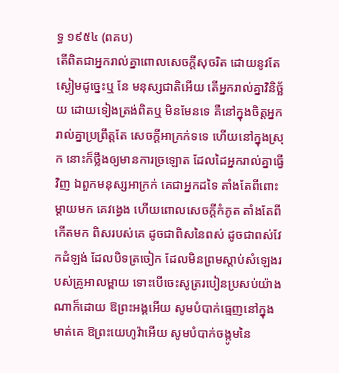ទ្ធ ១៩៥៤ (ពគប)
តើពិតជាអ្នករាល់គ្នាពោលសេចក្ដីសុចរិត ដោយនូវតែស្ងៀមដូច្នេះឬ នែ មនុស្សជាតិអើយ តើអ្នករាល់គ្នាវិនិច្ឆ័យ ដោយទៀងត្រង់ពិតឬ មិនមែនទេ គឺនៅក្នុងចិត្តអ្នករាល់គ្នាប្រព្រឹត្តតែ សេចក្ដីអាក្រក់ទទេ ហើយនៅក្នុងស្រុក នោះក៏ថ្លឹងឲ្យមានការច្រឡោត ដែលដៃអ្នករាល់គ្នាធ្វើវិញ ឯពួកមនុស្សអាក្រក់ គេជាអ្នកដទៃ តាំងតែពីពោះម្តាយមក គេវង្វេង ហើយពោលសេចក្ដីកំភូត តាំងតែពីកើតមក ពិសរបស់គេ ដូចជាពិសនៃពស់ ដូចជាពស់វែកដំឡង់ ដែលបិទត្រចៀក ដែលមិនព្រមស្តាប់សំឡេងរបស់គ្រូអាលម្ពាយ ទោះបើចេះសូត្ររបៀនប្រសប់យ៉ាងណាក៏ដោយ ឱព្រះអង្គអើយ សូមបំបាក់ធ្មេញនៅក្នុងមាត់គេ ឱព្រះយេហូវ៉ាអើយ សូមបំបាក់ចង្កូមនៃ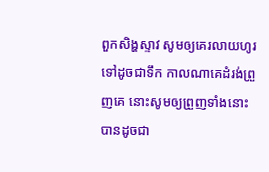ពួកសិង្ហស្ទាវ សូមឲ្យគេរលាយហូរទៅដូចជាទឹក កាលណាគេដំរង់ព្រួញគេ នោះសូមឲ្យព្រួញទាំងនោះ បានដូចជា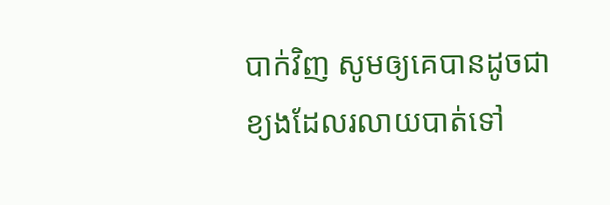បាក់វិញ សូមឲ្យគេបានដូចជាខ្យងដែលរលាយបាត់ទៅ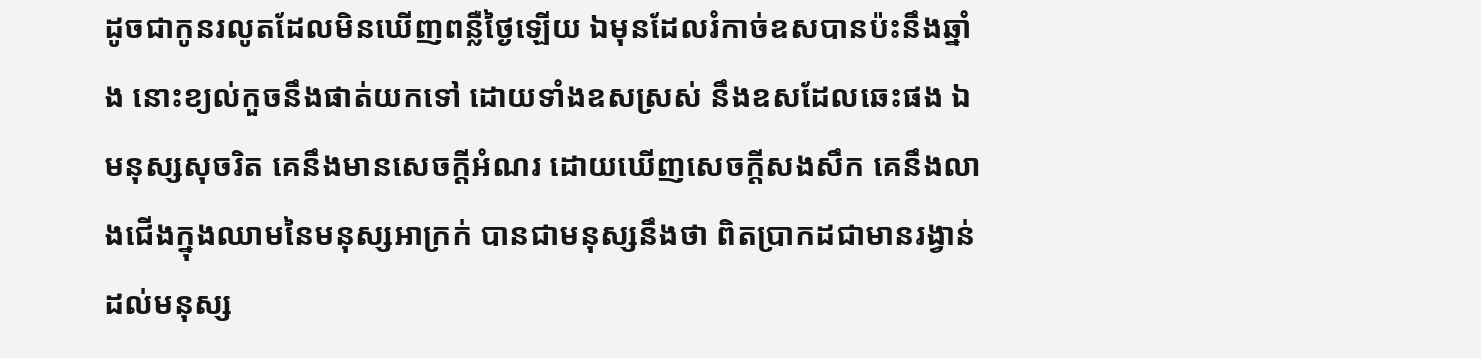ដូចជាកូនរលូតដែលមិនឃើញពន្លឺថ្ងៃឡើយ ឯមុនដែលរំកាច់ឧសបានប៉ះនឹងឆ្នាំង នោះខ្យល់កួចនឹងផាត់យកទៅ ដោយទាំងឧសស្រស់ នឹងឧសដែលឆេះផង ឯមនុស្សសុចរិត គេនឹងមានសេចក្ដីអំណរ ដោយឃើញសេចក្ដីសងសឹក គេនឹងលាងជើងក្នុងឈាមនៃមនុស្សអាក្រក់ បានជាមនុស្សនឹងថា ពិតប្រាកដជាមានរង្វាន់ ដល់មនុស្ស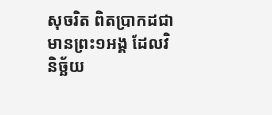សុចរិត ពិតប្រាកដជាមានព្រះ១អង្គ ដែលវិនិច្ឆ័យ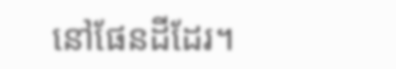នៅផែនដីដែរ។